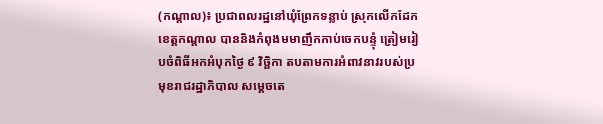(កណ្តាល)៖ ប្រជាពលរដ្ឋនៅឃុំព្រែកទន្លាប់ ស្រុកលើកដែក ខេត្តកណ្តាល បាននិងកំពុងមមាញឹកកាប់ចេកបន្ទុំ ត្រៀមរៀបចំពិធីអកអំបុកថ្ងៃ ៩ វិច្ឆិកា តបតាមការអំពាវនាវរបស់ប្រមុខរាជរដ្ឋាភិបាល សម្តេចតេ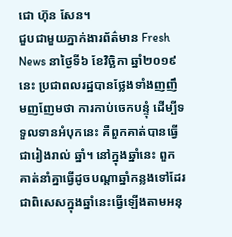ជោ ហ៊ុន សែន។
ជួបជាមួយភ្នាក់ងារព័ត៌មាន Fresh News នាថ្ងៃទី៦ ខែវិច្ឆិកា ឆ្នាំ២០១៩នេះ ប្រជាពលរដ្ឋបានថ្លែងទាំងញញឹមញញែមថា ការកាប់ចេកបន្ទុំ ដើម្បីទទួលទានអំបុកនេះ គឺពួកគាត់បានធ្វើជារៀងរាល់ ឆ្នាំ។ នៅក្នុងឆ្នាំនេះ ពួកគាត់នាំគ្នាធ្វើដូចបណ្តាឆ្នាំកន្លងទៅដែរ ជាពិសេសក្នុងឆ្នាំនេះធ្វើឡើងតាមអនុ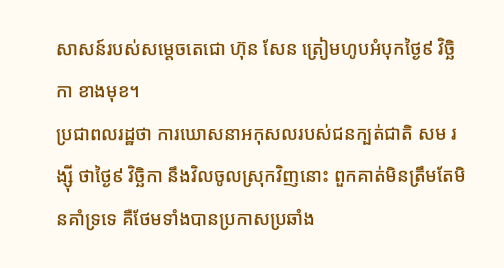សាសន៍របស់សម្តេចតេជោ ហ៊ុន សែន ត្រៀមហូបអំបុកថ្ងៃ៩ វិច្ឆិកា ខាងមុខ។
ប្រជាពលរដ្ឋថា ការឃោសនាអកុសលរបស់ជនក្បត់ជាតិ សម រង្ស៊ី ថាថ្ងៃ៩ វិច្ឆិកា នឹងវិលចូលស្រុកវិញនោះ ពួកគាត់មិនត្រឹមតែមិនគាំទ្រទេ គឺថែមទាំងបានប្រកាសប្រឆាំង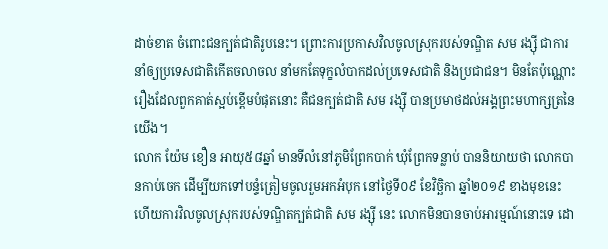ដាច់ខាត ចំពោះជនក្បត់ជាតិរូបនេះ។ ព្រោះការប្រកាសវិលចូលស្រុករបស់ទណ្ឌិត សម រង្ស៊ី ជាការនាំឲ្យប្រទេសជាតិកើតចលាចល នាំមកតែទុក្ខលំបាកដល់ប្រទេសជាតិ និងប្រជាជន។ មិនតែប៉ុណ្ណោះ រឿងដែលពួកគាត់ស្អប់ខ្ពើមបំផុតនោះ គឺជនក្បត់ជាតិ សម រង្ស៊ី បានប្រមាថដល់អង្គព្រះមហាក្សត្រនៃយើង។
លោក យ៉ែម ខឿន អាយុ៥៨ឆ្នាំ មានទីលំនៅភូមិព្រែកបាក់ ឃុំព្រែកទន្លាប់ បាននិយាយថា លោកបានកាប់ចេក ដើម្បីយកទៅបន្ទំត្រៀមចូលរួមអកអំបុក នៅថ្ងៃទី០៩ ខែវិច្ឆិកា ឆ្នាំ២០១៩ ខាងមុខនេះ ហើយការវិលចូលស្រុករបស់ទណ្ឌិតក្បត់ជាតិ សម រង្ស៊ី នេះ លោកមិនបានចាប់អារម្មណ៍នោះទេ ដោ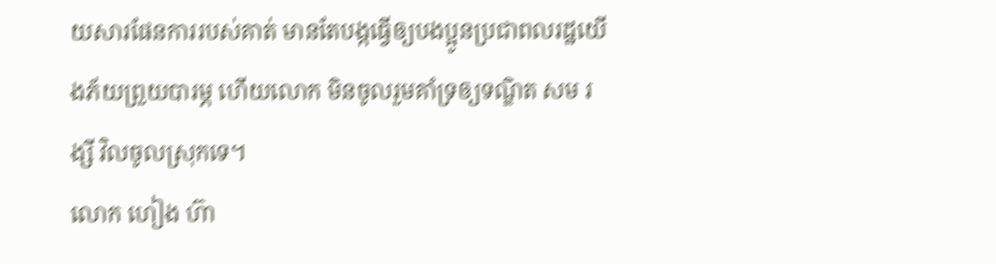យសារផែនការរបស់គាត់ មានតែបង្កធ្វើឲ្យបងប្អូនប្រជាពលរដ្ឋយើងភ័យព្រួយបារម្ភ ហើយលោក មិនចូលរួមគាំទ្រឲ្យទណ្ឌិត សម រង្សី វិលចូលស្រុកទេ។
លោក ហៀង ហ៊ា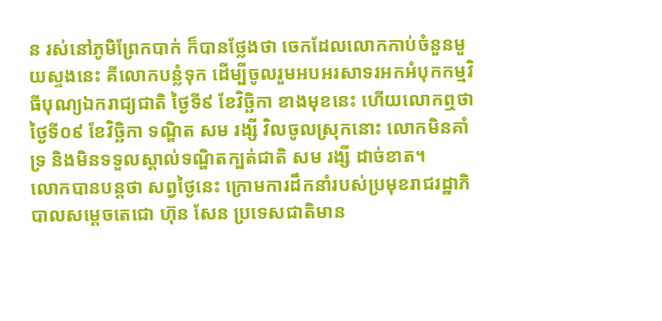ន រស់នៅភូមិព្រែកបាក់ ក៏បានថ្លែងថា ចេកដែលលោកកាប់ចំនួនមួយស្ទងនេះ គីលោកបន្លំទុក ដើម្បីចូលរួមអបអរសាទរអកអំបុកកម្មវិធីបុណ្យឯករាជ្យជាតិ ថ្ងៃទី៩ ខែវិច្ឆិកា ខាងមុខនេះ ហើយលោកឮថា ថ្ងៃទី០៩ ខែវិច្ឆិកា ទណ្ឌិត សម រង្សី វិលចូលស្រុកនោះ លោកមិនគាំទ្រ និងមិនទទួលស្គាល់ទណ្ឌិតក្បត់ជាតិ សម រង្សី ដាច់ខាត។
លោកបានបន្តថា សព្វថ្ងៃនេះ ក្រោមការដឹកនាំរបស់ប្រមុខរាជរដ្ឋាភិបាលសម្តេចតេជោ ហ៊ុន សែន ប្រទេសជាតិមាន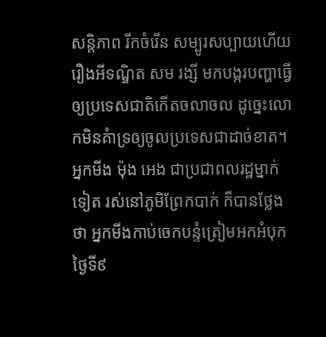សន្តិភាព រីកចំរើន សម្បូរសប្បាយហើយ រឿងអីទណ្ឌិត សម រង្សី មកបង្ករបញ្ហាធ្វើឲ្យប្រទេសជាតិកើតចលាចល ដូច្នេះលោកមិនគំាទ្រឲ្យចូលប្រទេសជាដាច់ខាត។
អ្នកមីង ម៉ុង អេង ជាប្រជាពលរដ្ឋម្នាក់ទៀត រស់នៅភូមិព្រែកបាក់ ក៏បានថ្លែងថា អ្នកមីងកាប់ចេកបន្ទំត្រៀមអកអំបុកថ្ងៃទី៩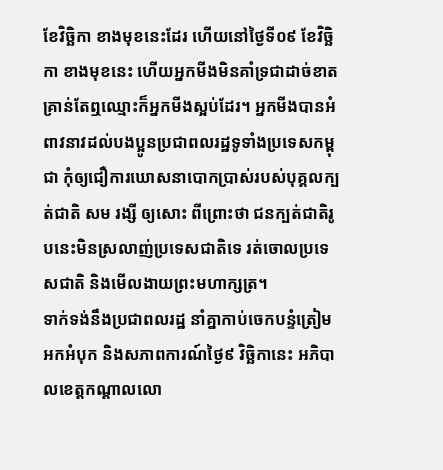ខែវិច្ឆិកា ខាងមុខនេះដែរ ហើយនៅថ្ងៃទី០៩ ខែវិច្ឆិកា ខាងមុខនេះ ហើយអ្នកមីងមិនគាំទ្រជាដាច់ខាត គ្រាន់តែឮឈ្មោះក៏អ្នកមីងស្អប់ដែរ។ អ្នកមីងបានអំពាវនាវដល់បងប្អូនប្រជាពលរដ្ឋទូទាំងប្រទេសកម្ពុជា កុំឲ្យជឿការឃោសនាបោកប្រាស់របស់បុគ្គលក្បត់ជាតិ សម រង្សី ឲ្យសោះ ពីព្រោះថា ជនក្បត់ជាតិរូបនេះមិនស្រលាញ់ប្រទេសជាតិទេ រត់ចោលប្រទេសជាតិ និងមើលងាយព្រះមហាក្សត្រ។
ទាក់ទង់នឹងប្រជាពលរដ្ឋ នាំគ្នាកាប់ចេកបន្ទំត្រៀមអកអំបុក និងសភាពការណ៍ថ្ងៃ៩ វិច្ឆិកានេះ អភិបាលខេត្តកណ្តាលលោ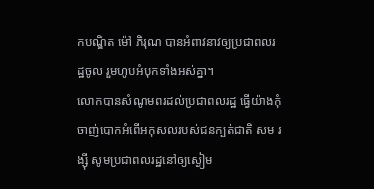កបណ្ឌិត ម៉ៅ ភិរុណ បានអំពាវនាវឲ្យប្រជាពលរដ្ឋចូល រួមហូបអំបុកទាំងអស់គ្នា។
លោកបានសំណូមពរដល់ប្រជាពលរដ្ឋ ធ្វើយ៉ាងកុំចាញ់បោកអំពើអកុសលរបស់ជនក្បត់ជាតិ សម រង្ស៊ី សូមប្រជាពលរដ្ឋនៅឲ្យស្ងៀម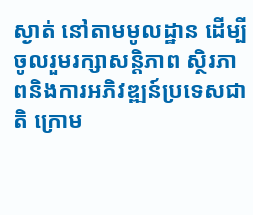ស្ងាត់ នៅតាមមូលដ្ឋាន ដើម្បីចូលរួមរក្សាសន្តិភាព ស្ថិរភាពនិងការអភិវឌ្ឍន៍ប្រទេសជាតិ ក្រោម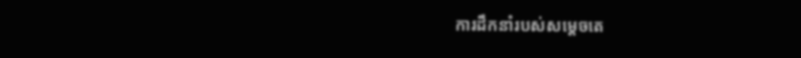ការដឹកនាំរបស់សម្តេចតេ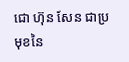ជោ ហ៊ុន សែន ជាប្រមុខនៃ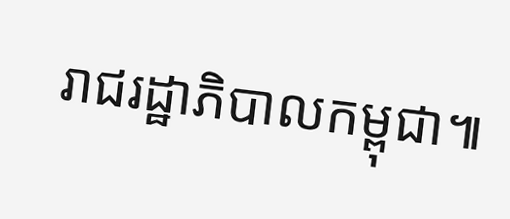រាជរដ្ឋាភិបាលកម្ពុជា៕